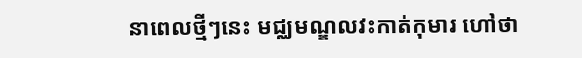នាពេលថ្មីៗនេះ មជ្ឈមណ្ឌលវះកាត់កុមារ ហៅថា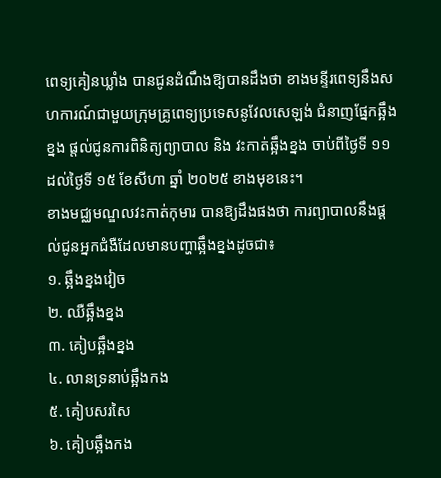ពេទ្យគៀនឃ្លាំង បានជូនដំណឹងឱ្យបានដឹងថា ខាងមន្ទីរពេទ្យនឹងសហការណ៍ជាមួយក្រុមគ្រូពេទ្យប្រទេសនូវែលសេឡង់ ជំនាញផ្នែកឆ្អឹងខ្នង ផ្តល់ជូនការពិនិត្យព្យាបាល និង វះកាត់ឆ្អឹងខ្នង ចាប់ពីថ្ងៃទី ១១ ដល់ថ្ងៃទី ១៥ ខែសីហា ឆ្នាំ ២០២៥ ខាងមុខនេះ។
ខាងមជ្ឈមណ្ឌលវះកាត់កុមារ បានឱ្យដឹងផងថា ការព្យាបាលនឹងផ្ដល់ជូនអ្នកជំងឺដែលមានបញ្ហាឆ្អឹងខ្នងដូចជា៖
១. ឆ្អឹងខ្នងវៀច
២. ឈឺឆ្អឹងខ្នង
៣. គៀបឆ្អឹងខ្នង
៤. លានទ្រនាប់ឆ្អឹងកង
៥. គៀបសរសៃ
៦. គៀបឆ្អឹងកង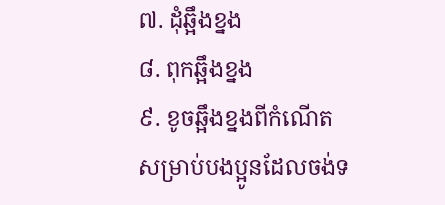៧. ដុំឆ្អឹងខ្នង
៨. ពុកឆ្អឹងខ្នង
៩. ខូចឆ្អឹងខ្នងពីកំណើត
សម្រាប់បងប្អូនដែលចង់ទ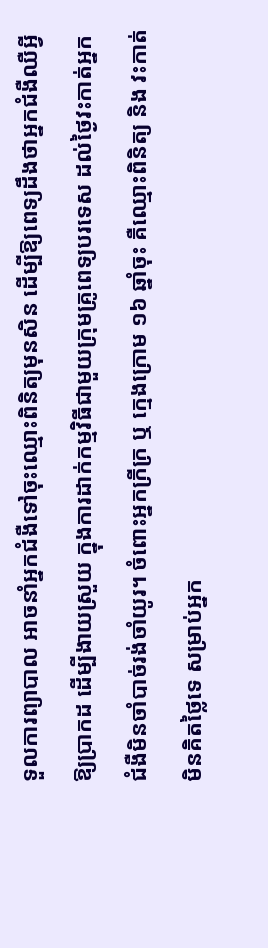ទួលការព្យាបាល អាចនាំអ្នកជំងឺទៅចុះឈ្មោះពិនិត្យមុនសិន ដើម្បីឱ្យពេទ្យដឹងថាអ្នកជំងឺឈឺអ្វីឱ្យប្រាកដ ដើម្បីងាយស្រួយ ក្នុងការដាក់កម្មវិធីជាមួយក្រុមគ្រូពេទ្យបរទេស ដល់ថ្ងៃវះកាត់អ្នកជំងឺមិនចាំបាច់រង់ចាំយូរ។ ចំពោះអ្នកក្រីក្រ ឬ ក្មេងក្រោម ១៦ ឆ្នាំចុះ គឺឈ្មោះពិនិត្យ និង វះកាត់មិនគិតថ្លៃទេ សម្រាប់អ្នក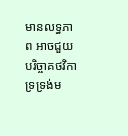មានលទ្ធភាព អាចជួយបរិច្ចាគថវិកាទ្រទ្រង់ម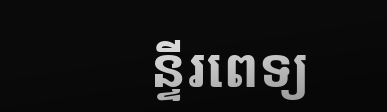ន្ទីរពេទ្យ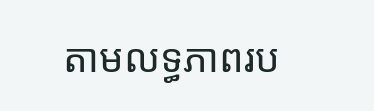តាមលទ្ធភាពរប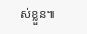ស់ខ្លួន៕